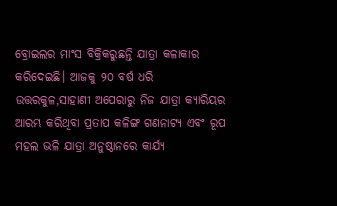ବ୍ରୋଇଲର ମାଂସ ବିକ୍ରିକରୁଛନ୍ତି ଯାତ୍ରା କଳାକାର
କରିଦେଇଛି। ଆଜକୁ ୨୦ ବର୍ଷ ଧରି ଉତ୍ତରକୁଳ,ସାହାଣୀ ଅପେରାରୁ ନିଜ ଯାତ୍ରା କ୍ୟାରିୟର ଆରମ୍ଭ କରିଥିବା ପ୍ରତାପ କଳିଙ୍ଗ ଗଣନାଟ୍ୟ ଏବଂ ରୂପ ମହଲ ଭଳି ଯାତ୍ରା ଅନୁଷ୍ଠାନରେ କାର୍ଯ୍ୟ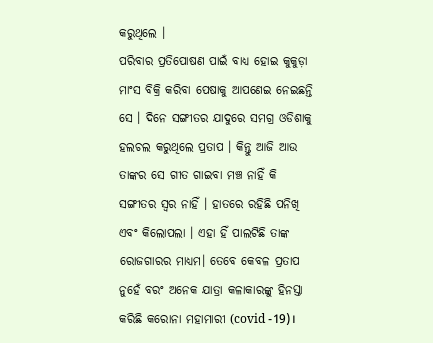କରୁଥିଲେ ।
ପରିବାର ପ୍ରତିପୋଷଣ ପାଇଁ ବାଧ୍ୟ ହୋଇ କୁକୁଡ଼ା ମାଂସ ବିକ୍ରି କରିବା ପେଷାକୁ ଆପଣେଇ ନେଇଛନ୍ତି ସେ । ଦିନେ ସଙ୍ଗୀତର ଯାଦୁରେ ସମଗ୍ର ଓଡିଶାକୁ ହଲଚଲ କରୁଥିଲେ ପ୍ରତାପ । କିନ୍ତୁ ଆଜି ଆଉ ତାଙ୍କର ସେ ଗୀତ ଗାଇବା ମଞ୍ଚ ନାହିଁ କି ସଙ୍ଗୀତର ସ୍ୱର ନାହିଁ । ହାତରେ ରହିଛି ପନିଖି ଏବଂ କିଲୋପଲା । ଏହା ହିଁ ପାଲଟିଛି ତାଙ୍କ ରୋଜଗାରର ମାଧ୍ୟମ। ତେବେ କେବଳ ପ୍ରତାପ ନୁହେଁ ବରଂ ଅନେକ ଯାତ୍ରା କଳାକାରଙ୍କୁ ହିନସ୍ତା କରିଛି କରୋନା ମହାମାରୀ (covid -19)।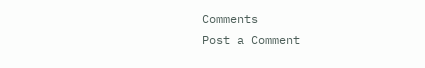Comments
Post a Comment